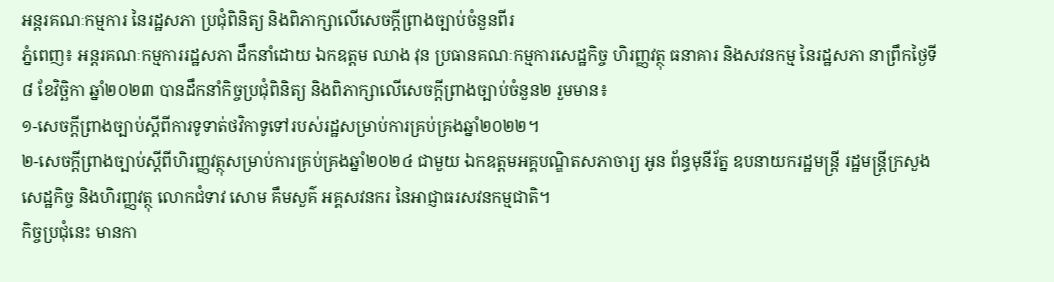អន្តរគណៈកម្មការ នៃរដ្ឋសភា ប្រជុំពិនិត្យ និងពិភាក្សាលើសេចក្ដីព្រាងច្បាប់ចំនួនពីរ
ភ្នំពេញ៖ អន្តរគណៈកម្មការរដ្ឋសភា ដឹកនាំដោយ ឯកឧត្តម ឈាង វុន ប្រធានគណៈកម្មការសេដ្ឋកិច្ច ហិរញ្ញវត្ថុ ធនាគារ និងសវនកម្ម នៃរដ្ឋសភា នាព្រឹកថ្ងៃទី៨ ខែវិច្ឆិកា ឆ្នាំ២០២៣ បានដឹកនាំកិច្ចប្រជុំពិនិត្យ និងពិភាក្សាលើសេចក្តីព្រាងច្បាប់ចំនួន២ រួមមាន៖
១-សេចក្តីព្រាងច្បាប់ស្តីពីការទូទាត់ថវិកាទូទៅរបស់រដ្ឋសម្រាប់ការគ្រប់គ្រងឆ្នាំ២០២២។
២-សេចក្តីព្រាងច្បាប់ស្តីពីហិរញ្ញវត្ថុសម្រាប់ការគ្រប់គ្រងឆ្នាំ២០២៤ ជាមួយ ឯកឧត្តមអគ្គបណ្ឌិតសភាចារ្យ អូន ព័ន្ធមុនីរ័ត្ន ឧបនាយករដ្ឋមន្រ្តី រដ្ឋមន្រ្តីក្រសួងសេដ្ឋកិច្ច និងហិរញ្ញវត្ថុ លោកជំទាវ សោម គឹមសួគ៌ អគ្គសវនករ នៃអាជ្ញាធរសវនកម្មជាតិ។
កិច្ចប្រជុំនេះ មានកា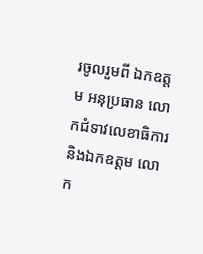រចូលរួមពី ឯកឧត្តម អនុប្រធាន លោកជំទាវលេខាធិការ និងឯកឧត្តម លោក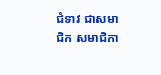ជំទាវ ជាសមាជិក សមាជិកា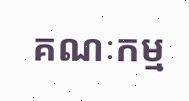គណៈកម្ម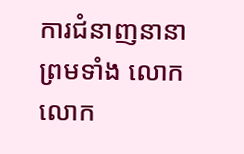ការជំនាញនានា ព្រមទាំង លោក លោក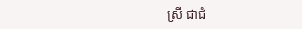ស្រី ជាជំ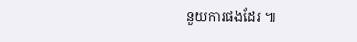នួយការផងដែរ ៕